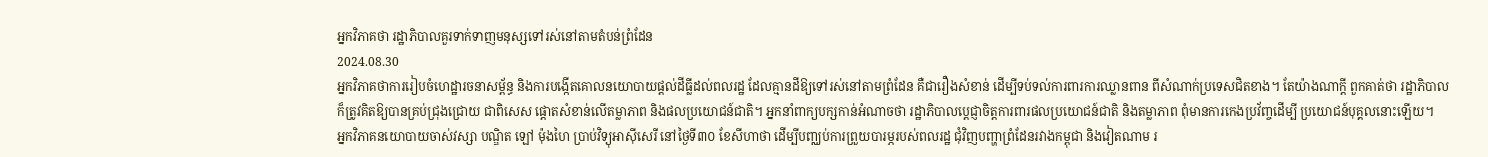អ្នកវិភាគថា រដ្ឋាភិបាលគួរទាក់ទាញមនុស្សទៅរស់នៅតាមតំបន់ព្រំដែន
2024.08.30
អ្នកវិភាគថាការរៀបចំហេដ្ឋារចនាសម្ព័ន្ធ និងការបង្កើតគោលនយោបាយផ្ដល់ដីធ្លីដល់ពលរដ្ឋ ដែលគ្មានដីឱ្យទៅរស់នៅតាមព្រំដែន គឺជារឿងសំខាន់ ដើម្បីទប់ទល់ការពារការឈ្លានពាន ពីសំណាក់ប្រទេសជិតខាង។ តែយ៉ាងណាក្ដី ពួកគាត់ថា រដ្ឋាភិបាល ក៏ត្រូវគិតឱ្យបានគ្រប់ជ្រុងជ្រោយ ជាពិសេស ផ្ដោតសំខាន់លើតម្លាភាព និងផលប្រយោជន៍ជាតិ។ អ្នកនាំពាក្យបក្សកាន់អំណាចថា រដ្ឋាភិបាលប្ដេជ្ញាចិត្តការពារផលប្រយោជន៍ជាតិ និងតម្លាភាព ពុំមានការកេងប្រវ័ញ្ចដើម្បី ប្រយោជន៍បុគ្គលនោះឡើយ។
អ្នកវិភាគនយោបាយចាស់វស្សា បណ្ឌិត ឡៅ ម៉ុងហៃ ប្រាប់វិទ្យុអាស៊ីសេរី នៅថ្ងៃទី៣០ ខែសីហាថា ដើម្បីបញ្ឈប់ការព្រួយបារម្ភរបស់ពលរដ្ឋ ជុំវិញបញ្ហាព្រំដែនរវាងកម្ពុជា និងវៀតណាម រ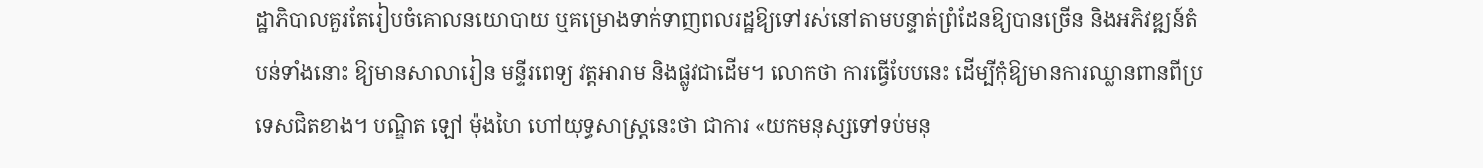ដ្ឋាភិបាលគួរតែរៀបចំគោលនយោបាយ ឬគម្រោងទាក់ទាញពលរដ្ឋឱ្យទៅរស់នៅតាមបន្ទាត់ព្រំដែនឱ្យបានច្រើន និងអភិវឌ្ឍន៍តំបន់ទាំងនោះ ឱ្យមានសាលារៀន មន្ទីរពេទ្យ វត្តអារាម និងផ្លូវជាដើម។ លោកថា ការធ្វើបែបនេះ ដើម្បីកុំឱ្យមានការឈ្លានពានពីប្រទេសជិតខាង។ បណ្ឌិត ឡៅ ម៉ុងហៃ ហៅយុទ្ធសាស្ត្រនេះថា ជាការ «យកមនុស្សទៅទប់មនុ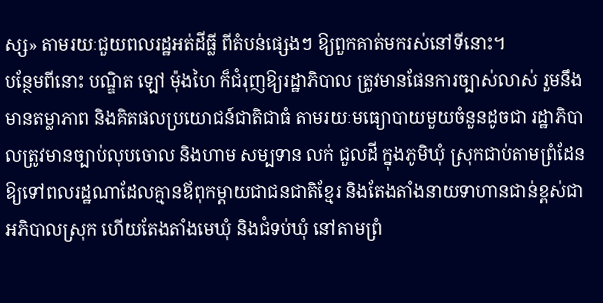ស្ស» តាមរយៈជួយពលរដ្ឋអត់ដីធ្លី ពីតំបន់ផ្សេងៗ ឱ្យពួកគាត់មករស់នៅទីនោះ។
បន្ថែមពីនោះ បណ្ឌិត ឡៅ ម៉ុងហៃ ក៏ជំរុញឱ្យរដ្ឋាភិបាល ត្រូវមានផែនការច្បាស់លាស់ រួមនឹងមានតម្លាភាព និងគិតផលប្រយោជន៍ជាតិជាធំ តាមរយៈមធ្យោបាយមួយចំនួនដូចជា រដ្ឋាភិបាលត្រូវមានច្បាប់លុបចោល និងហាម សម្បទាន លក់ ជួលដី ក្នុងភូមិឃុំ ស្រុកជាប់តាមព្រំដែន ឱ្យទៅពលរដ្ឋណាដែលគ្មានឪពុកម្ដាយជាជនជាតិខ្មែរ និងតែងតាំងនាយទាហានជាន់ខ្ពស់ជាអភិបាលស្រុក ហើយតែងតាំងមេឃុំ និងជំទប់ឃុំ នៅតាមព្រំ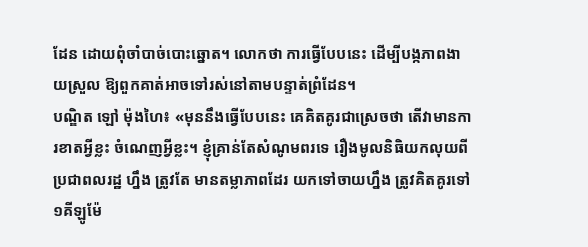ដែន ដោយពុំចាំបាច់បោះឆ្នោត។ លោកថា ការធ្វើបែបនេះ ដើម្បីបង្កភាពងាយស្រួល ឱ្យពួកគាត់អាចទៅរស់នៅតាមបន្ទាត់ព្រំដែន។
បណ្ឌិត ឡៅ ម៉ុងហៃ៖ «មុននឹងធ្វើបែបនេះ គេគិតគូរជាស្រេចថា តើវាមានការខាតអ្វីខ្លះ ចំណេញអ្វីខ្លះ។ ខ្ញុំគ្រាន់តែសំណូមពរទេ រឿងមូលនិធិយកលុយពីប្រជាពលរដ្ឋ ហ្នឹង ត្រូវតែ មានតម្លាភាពដែរ យកទៅចាយហ្នឹង ត្រូវគិតគូរទៅ ១គីឡូម៉ែ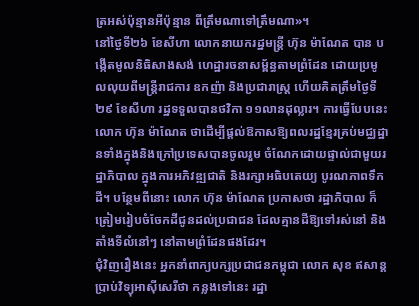ត្រអស់ប៉ុន្មានអីប៉ុន្មាន ពីត្រឹមណាទៅត្រឹមណា»។
នៅថ្ងៃទី២៦ ខែសីហា លោកនាយករដ្ឋមន្ត្រី ហ៊ុន ម៉ាណែត បាន បង្កើតមូលនិធិសាងសង់ ហេដ្ឋារចនាសម្ព័ន្ធតាមព្រំដែន ដោយប្រមូលលុយពីមន្ត្រីរាជការ ឧកញ៉ា និងប្រជារាស្ត្រ ហើយគិតត្រឹមថ្ងៃទី២៩ ខែសីហា រដ្ឋទទួលបានថវិកា ១១លានដុល្លារ។ ការធ្វើបែបនេះ លោក ហ៊ុន ម៉ាណែត ថាដើម្បីផ្ដល់ឱកាសឱ្យពលរដ្ឋខ្មែរគ្រប់មជ្ឈដ្ឋានទាំងក្នុងនិងក្រៅប្រទេសបានចូលរួម ចំណែកដោយផ្ទាល់ជាមួយរដ្ឋាភិបាល ក្នុងការអភិវឌ្ឍជាតិ និងរក្សាអធិបតេយ្យ បូរណភាពទឹកដី។ បន្ថែមពីនោះ លោក ហ៊ុន ម៉ាណែត ប្រកាសថា រដ្ឋាភិបាល ក៏ត្រៀមរៀបចំចែកដីជូនដល់ប្រជាជន ដែលគ្មានដីឱ្យទៅរស់នៅ និងតាំងទីលំនៅៗ នៅតាមព្រំដែនផងដែរ។
ជុំវិញរឿងនេះ អ្នកនាំពាក្យបក្សប្រជាជនកម្ពុជា លោក សុខ ឥសាន្ត ប្រាប់វិទ្យុអាស៊ីសេរីថា កន្លងទៅនេះ រដ្ឋា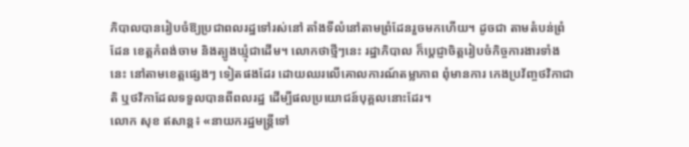ភិបាលបានរៀបចំឱ្យប្រជាពលរដ្ឋទៅរស់នៅ តាំងទីលំនៅតាមព្រំដែនរួចមកហើយ។ ដូចជា តាមតំបន់ព្រំដែន ខេត្តកំពង់ចាម និងត្បូងឃ្មុំជាដើម។ លោកថាថ្មីៗនេះ រដ្ឋាភិបាល ក៏ប្ដេជ្ញាចិត្តរៀបចំកិច្ចការងារទាំងនេះ នៅតាមខេត្តផ្សេងៗ ទៀតផងដែរ ដោយឈរលើគោលការណ៍តម្លាភាព ពុំមានការ កេងប្រវ័ញ្ចថវិកាជាតិ ឬថវិកាដែលទទួលបានពីពលរដ្ឋ ដើម្បីផលប្រយោជន៍បុគ្គលនោះដែរ។
លោក សុខ ឥសាន្ត៖ «នាយករដ្ឋមន្ត្រីទៅ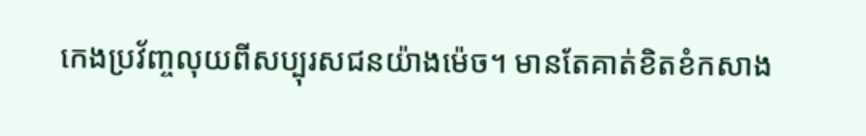កេងប្រវ័ញ្ចលុយពីសប្បុរសជនយ៉ាងម៉េច។ មានតែគាត់ខិតខំកសាង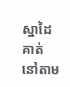ស្នាដៃគាត់ នៅតាម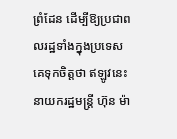ព្រំដែន ដើម្បីឱ្យប្រជាពលរដ្ឋទាំងក្នុងប្រទេស គេទុកចិត្តថា ឥឡូវនេះនាយករដ្ឋមន្ត្រី ហ៊ុន ម៉ា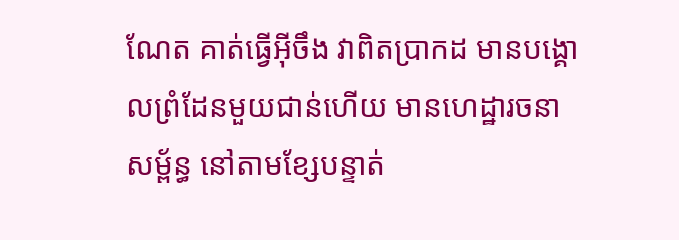ណែត គាត់ធ្វើអ៊ីចឹង វាពិតប្រាកដ មានបង្គោលព្រំដែនមួយជាន់ហើយ មានហេដ្ឋារចនាសម្ព័ន្ធ នៅតាមខ្សែបន្ទាត់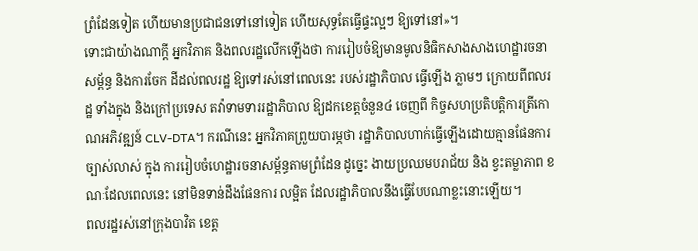ព្រំដែនទៀត ហើយមានប្រជាជនទៅនៅទៀត ហើយសុទ្ធតែធ្វើផ្ទះល្អៗ ឱ្យទៅនៅ»។
ទោះជាយ៉ាងណាក្ដី អ្នកវិភាគ និងពលរដ្ឋលើកឡើងថា ការរៀបចំឱ្យមានមូលនិធិកសាងសាងហេដ្ឋារចនាសម្ព័ន្ធ និងការចែក ដីដល់ពលរដ្ឋ ឱ្យទៅរស់នៅពេលនេះ របស់រដ្ឋាភិបាល ធ្វើឡើង ភ្លាមៗ ក្រោយពីពលរដ្ឋ ទាំងក្នុង និងក្រៅប្រទេស តវ៉ាទាមទាររដ្ឋាភិបាល ឱ្យដកខេត្តចំនួន៤ ចេញពី កិច្ចសហប្រតិបត្តិការត្រីកោណអភិវឌ្ឍន៍ CLV-DTA។ ករណីនេះ អ្នកវិភាគព្រួយបារម្ភថា រដ្ឋាភិបាលហាក់ធ្វើឡើងដោយគ្មានផែនការច្បាស់លាស់ ក្នុង ការរៀបចំហេដ្ឋារចនាសម្ព័ន្ធតាមព្រំដែន ដូច្នេះ ងាយប្រឈមបរាជ័យ និង ខ្វះតម្លាភាព ខណៈដែលពេលនេះ នៅមិនទាន់ដឹងផែនការ លម្អិត ដែលរដ្ឋាភិបាលនឹងធ្វើបែបណាខ្លះនោះឡើយ។
ពលរដ្ឋរស់នៅក្រុងបាវិត ខេត្ត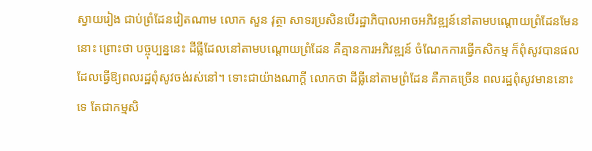ស្វាយរៀង ជាប់ព្រំដែនវៀតណាម លោក សួន វុត្ថា សាទរប្រសិនបើរដ្ឋាភិបាលអាចអភិវឌ្ឍន៍នៅតាមបណ្ដោយព្រំដែនមែននោះ ព្រោះថា បច្ចុប្បន្ននេះ ដីធ្លីដែលនៅតាមបណ្ដោយព្រំដែន គឺគ្មានការអភិវឌ្ឍន៍ ចំណែកការធ្វើកសិកម្ម ក៏ពុំសូវបានផល ដែលធ្វើឱ្យពលរដ្ឋពុំសូវចង់រស់នៅ។ ទោះជាយ៉ាងណាក្ដី លោកថា ដីធ្លីនៅតាមព្រំដែន គឺភាគច្រើន ពលរដ្ឋពុំសូវមាននោះទេ តែជាកម្មសិ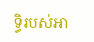ទ្ធិរបស់អា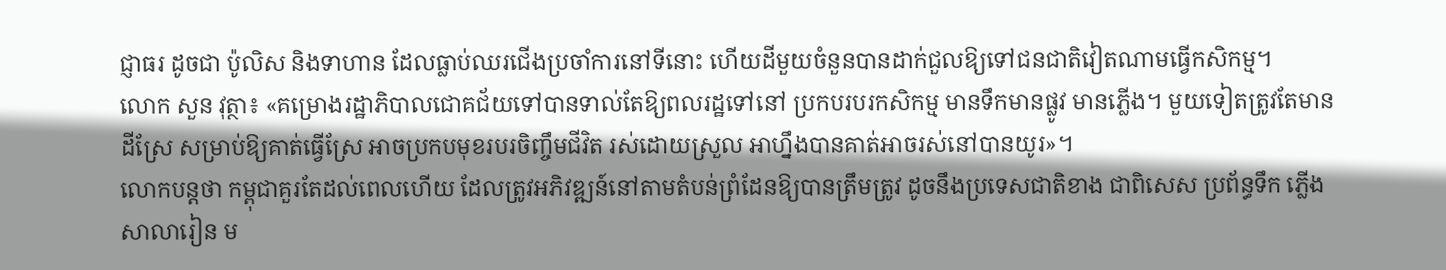ជ្ញាធរ ដូចជា ប៉ូលិស និងទាហាន ដែលធ្លាប់ឈរជើងប្រចាំការនៅទីនោះ ហើយដីមួយចំនួនបានដាក់ជួលឱ្យទៅជនជាតិវៀតណាមធ្វើកសិកម្ម។
លោក សួន វុត្ថា៖ «គម្រោងរដ្ឋាភិបាលជោគជ័យទៅបានទាល់តែឱ្យពលរដ្ឋទៅនៅ ប្រកបរបរកសិកម្ម មានទឹកមានផ្លូវ មានភ្លើង។ មួយទៀតត្រូវតែមានដីស្រែ សម្រាប់ឱ្យគាត់ធ្វើស្រែ អាចប្រកបមុខរបរចិញ្ចឹមជីវិត រស់ដោយស្រួល អាហ្នឹងបានគាត់អាចរស់នៅបានយូរ»។
លោកបន្តថា កម្ពុជាគួរតែដល់ពេលហើយ ដែលត្រូវអភិវឌ្ឍន៍នៅតាមតំបន់ព្រំដែនឱ្យបានត្រឹមត្រូវ ដូចនឹងប្រទេសជាតិខាង ជាពិសេស ប្រព័ន្ធទឹក ភ្លើង សាលារៀន ម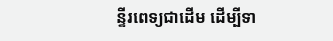ន្ទីរពេទ្យជាដើម ដើម្បីទា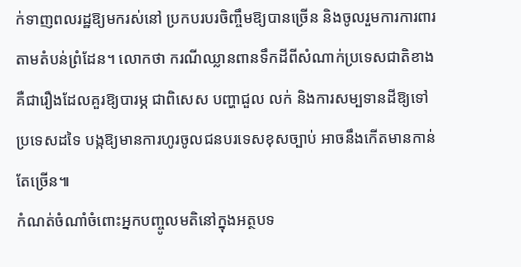ក់ទាញពលរដ្ឋឱ្យមករស់នៅ ប្រកបរបរចិញ្ចឹមឱ្យបានច្រើន និងចូលរួមការការពារតាមតំបន់ព្រំដែន។ លោកថា ករណីឈ្លានពានទឹកដីពីសំណាក់ប្រទេសជាតិខាង គឺជារឿងដែលគួរឱ្យបារម្ភ ជាពិសេស បញ្ហាជួល លក់ និងការសម្បទានដីឱ្យទៅប្រទេសដទៃ បង្កឱ្យមានការហូរចូលជនបរទេសខុសច្បាប់ អាចនឹងកើតមានកាន់តែច្រើន៕
កំណត់ចំណាំចំពោះអ្នកបញ្ចូលមតិនៅក្នុងអត្ថបទ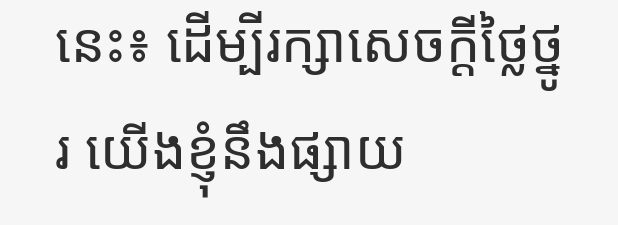នេះ៖ ដើម្បីរក្សាសេចក្ដីថ្លៃថ្នូរ យើងខ្ញុំនឹងផ្សាយ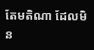តែមតិណា ដែលមិន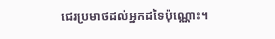ជេរប្រមាថដល់អ្នកដទៃប៉ុណ្ណោះ។